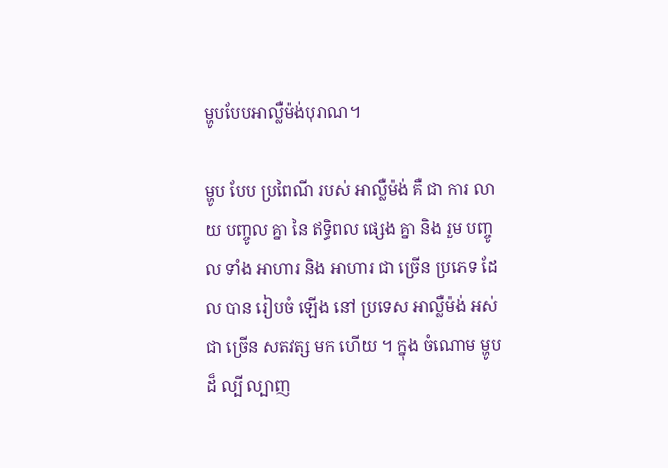ម្ហូបបែបអាល្លឺម៉ង់បុរាណ។

ម្ហូប បែប ប្រពៃណី របស់ អាល្លឺម៉ង់ គឺ ជា ការ លាយ បញ្ចូល គ្នា នៃ ឥទ្ធិពល ផ្សេង គ្នា និង រួម បញ្ចូល ទាំង អាហារ និង អាហារ ជា ច្រើន ប្រភេទ ដែល បាន រៀបចំ ឡើង នៅ ប្រទេស អាល្លឺម៉ង់ អស់ ជា ច្រើន សតវត្ស មក ហើយ ។ ក្នុង ចំណោម ម្ហូប ដ៏ ល្បី ល្បាញ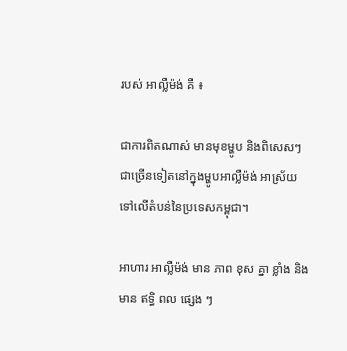របស់ អាល្លឺម៉ង់ គឺ ៖

ជាការពិតណាស់ មានមុខម្ហូប និងពិសេសៗជាច្រើនទៀតនៅក្នុងម្ហូបអាល្លឺម៉ង់ អាស្រ័យទៅលើតំបន់នៃប្រទេសកម្ពុជា។

អាហារ អាល្លឺម៉ង់ មាន ភាព ខុស គ្នា ខ្លាំង និង មាន ឥទ្ធិ ពល ផ្សេង ៗ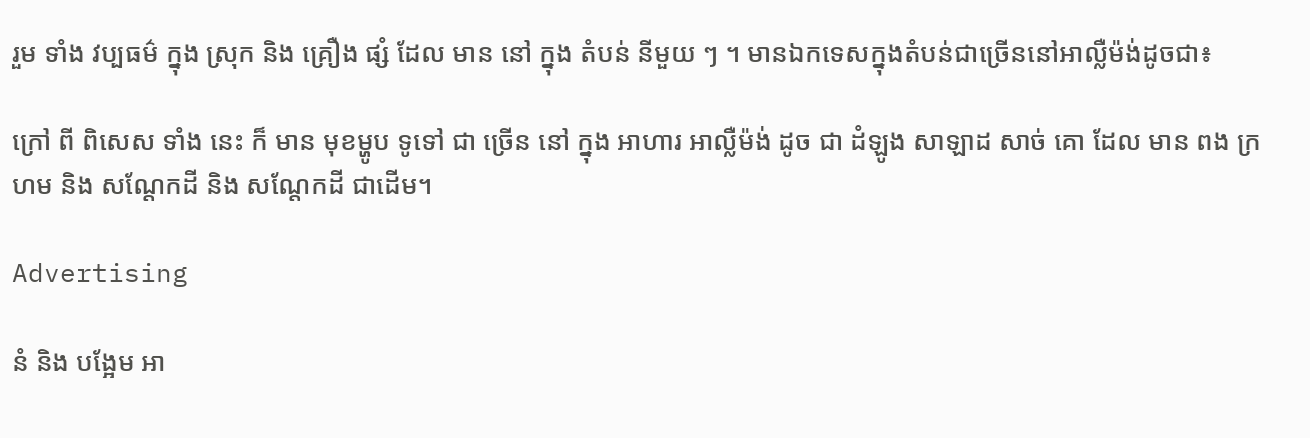រួម ទាំង វប្បធម៌ ក្នុង ស្រុក និង គ្រឿង ផ្សំ ដែល មាន នៅ ក្នុង តំបន់ នីមួយ ៗ ។ មានឯកទេសក្នុងតំបន់ជាច្រើននៅអាល្លឺម៉ង់ដូចជា៖

ក្រៅ ពី ពិសេស ទាំង នេះ ក៏ មាន មុខម្ហូប ទូទៅ ជា ច្រើន នៅ ក្នុង អាហារ អាល្លឺម៉ង់ ដូច ជា ដំឡូង សាឡាដ សាច់ គោ ដែល មាន ពង ក្រហម និង សណ្តែកដី និង សណ្តែកដី ជាដើម។

Advertising

នំ និង បង្អែម អា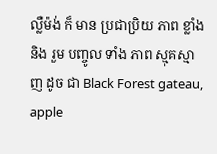ល្លឺម៉ង់ ក៏ មាន ប្រជាប្រិយ ភាព ខ្លាំង និង រួម បញ្ចូល ទាំង ភាព ស្មុគស្មាញ ដូច ជា Black Forest gateau, apple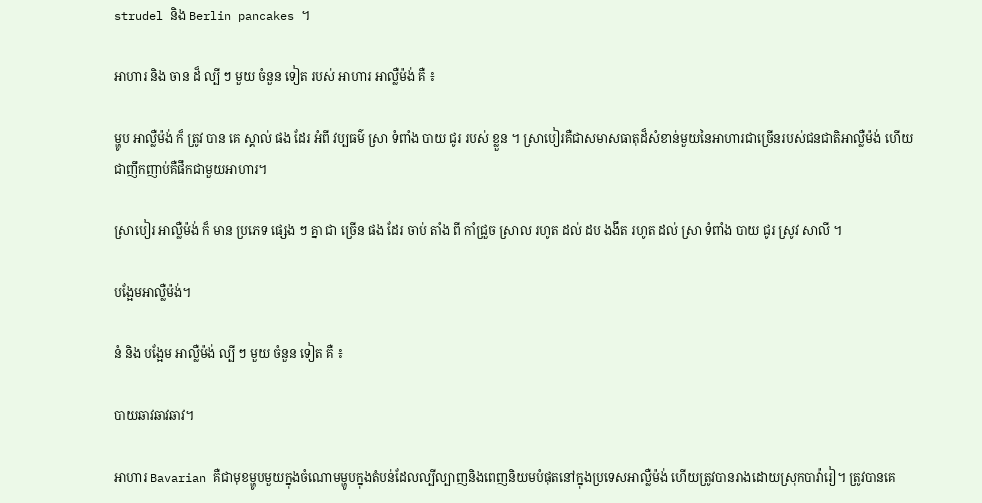strudel និង Berlin pancakes ។

អាហារ និង ចាន ដ៏ ល្បី ៗ មួយ ចំនួន ទៀត របស់ អាហារ អាល្លឺម៉ង់ គឺ ៖

ម្ហូប អាល្លឺម៉ង់ ក៏ ត្រូវ បាន គេ ស្គាល់ ផង ដែរ អំពី វប្បធម៌ ស្រា ទំពាំង បាយ ជូរ របស់ ខ្លួន ។ ស្រាបៀរគឺជាសមាសធាតុដ៏សំខាន់មួយនៃអាហារជាច្រើនរបស់ជនជាតិអាល្លឺម៉ង់ ហើយជាញឹកញាប់គឺផឹកជាមួយអាហារ។

ស្រាបៀរ អាល្លឺម៉ង់ ក៏ មាន ប្រភេទ ផ្សេង ៗ គ្នា ជា ច្រើន ផង ដែរ ចាប់ តាំង ពី កាំជ្រួច ស្រាល រហូត ដល់ ដប ងងឹត រហូត ដល់ ស្រា ទំពាំង បាយ ជូរ ស្រូវ សាលី ។

បង្អែមអាល្លឺម៉ង់។

នំ និង បង្អែម អាល្លឺម៉ង់ ល្បី ៗ មួយ ចំនួន ទៀត គឺ ៖

បាយឆាវឆាវឆាវ។

អាហារ Bavarian គឺជាមុខម្ហូបមួយក្នុងចំណោមម្ហូបក្នុងតំបន់ដែលល្បីល្បាញនិងពេញនិយមបំផុតនៅក្នុងប្រទេសអាល្លឺម៉ង់ ហើយត្រូវបានរាងដោយស្រុកបាវ៉ារៀ។ ត្រូវបានគេ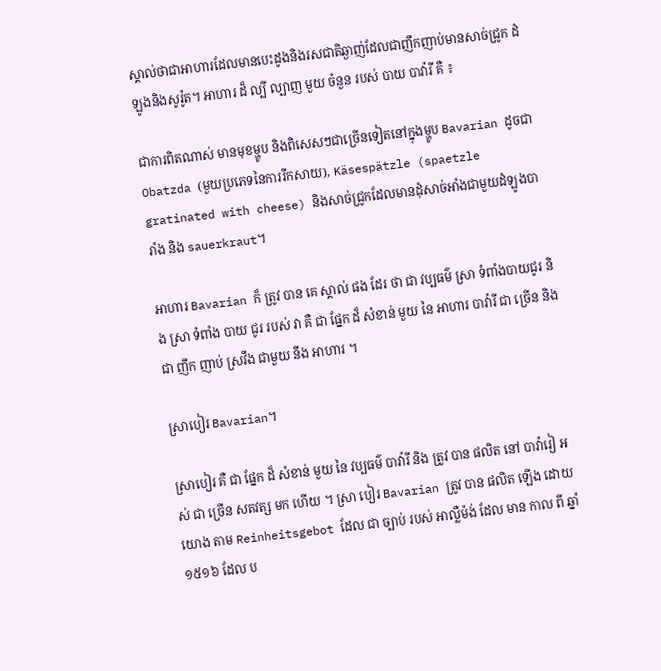ស្គាល់ថាជាអាហារដែលមានបេះដូងនិងរសជាតិឆ្ងាញ់ដែលជាញឹកញាប់មានសាច់ជ្រូក ដំឡូងនិងសូរ៉ូត។ អាហារ ដ៏ ល្បី ល្បាញ មួយ ចំនួន របស់ បាយ បាវ៉ារី គឺ ៖

ជាការពិតណាស់ មានមុខម្ហូប និងពិសេសៗជាច្រើនទៀតនៅក្នុងម្ហូប Bavarian ដូចជា Obatzda (មួយប្រភេទនៃការរីកសាយ), Käsespätzle (spaetzle gratinated with cheese) និងសាច់ជ្រូកដែលមានដុំសាច់អាំងជាមួយដំឡូងបារាំង និង sauerkraut។

អាហារ Bavarian ក៏ ត្រូវ បាន គេ ស្គាល់ ផង ដែរ ថា ជា វប្បធម៌ ស្រា ទំពាំងបាយជូរ និង ស្រា ទំពាំង បាយ ជូរ របស់ វា គឺ ជា ផ្នែក ដ៏ សំខាន់ មួយ នៃ អាហារ បាវ៉ារី ជា ច្រើន និង ជា ញឹក ញាប់ ស្រវឹង ជាមួយ នឹង អាហារ ។

ស្រាបៀរ Bavarian។

ស្រាបៀរ គឺ ជា ផ្នែក ដ៏ សំខាន់ មួយ នៃ វប្បធម៌ បាវ៉ារី និង ត្រូវ បាន ផលិត នៅ បាវ៉ារៀ អស់ ជា ច្រើន សតវត្ស មក ហើយ ។ ស្រា បៀរ Bavarian ត្រូវ បាន ផលិត ឡើង ដោយ យោង តាម Reinheitsgebot ដែល ជា ច្បាប់ របស់ អាល្លឺម៉ង់ ដែល មាន កាល ពី ឆ្នាំ ១៥១៦ ដែល ប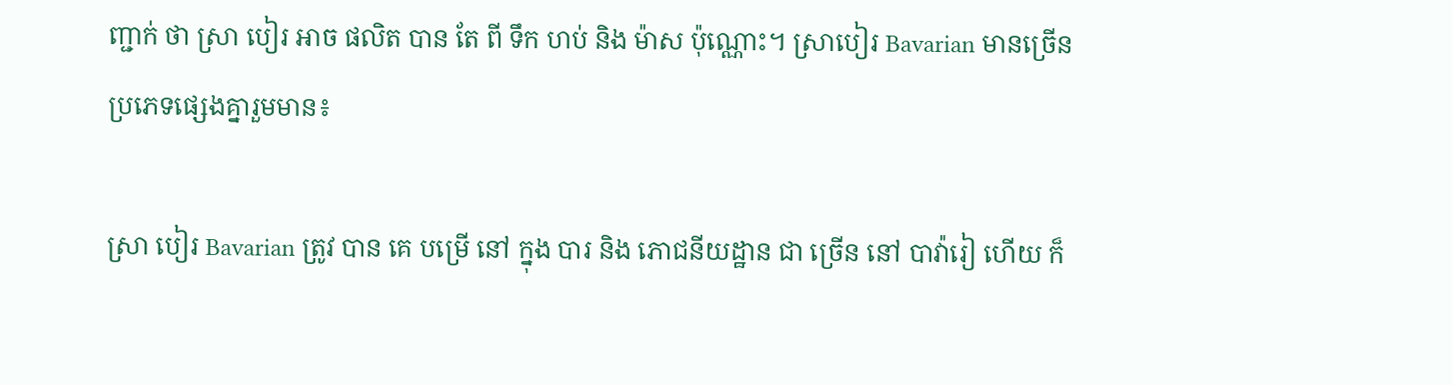ញ្ជាក់ ថា ស្រា បៀរ អាច ផលិត បាន តែ ពី ទឹក ហប់ និង ម៉ាស ប៉ុណ្ណោះ។ ស្រាបៀរ Bavarian មានច្រើនប្រភេទផ្សេងគ្នារួមមាន៖

ស្រា បៀរ Bavarian ត្រូវ បាន គេ បម្រើ នៅ ក្នុង បារ និង ភោជនីយដ្ឋាន ជា ច្រើន នៅ បាវ៉ារៀ ហើយ ក៏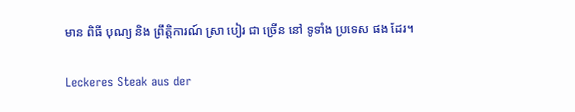មាន ពិធី បុណ្យ និង ព្រឹត្តិការណ៍ ស្រា បៀរ ជា ច្រើន នៅ ទូទាំង ប្រទេស ផង ដែរ។

Leckeres Steak aus der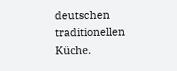deutschen traditionellen Küche.